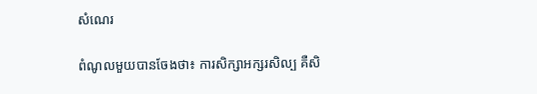សំណេរ

ពំណូលមួយបានចែងថា៖ ការសិក្សាអក្សរសិល្ប គឺសិ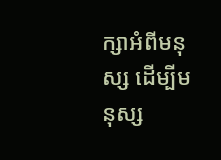ក្សាអំពីមនុស្ស ដើម្បីមនុស្ស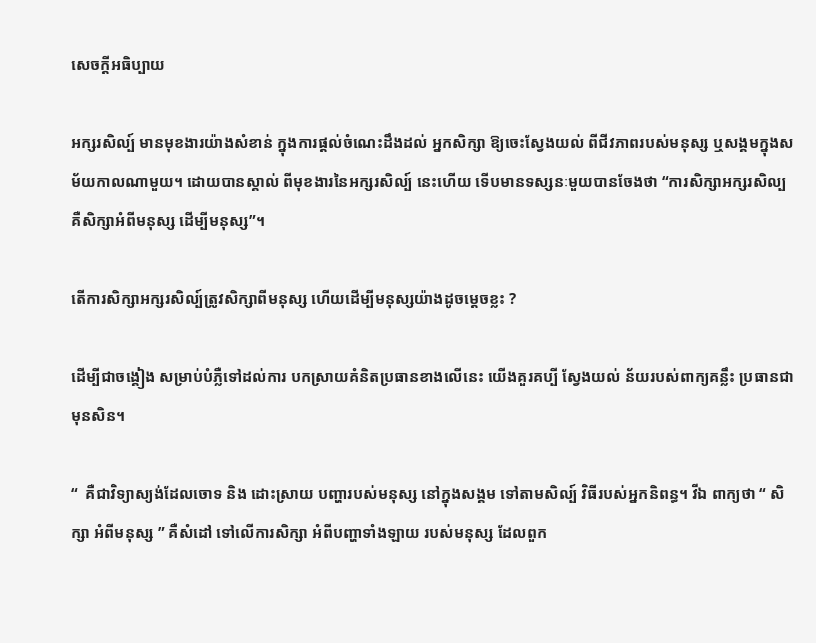សេចក្តីអធិប្បាយ

អក្សរសិល្ប៍ មានមុខងារយ៉ាងសំខាន់ ក្នុងការផ្តល់ចំណេះដឹងដល់ អ្នកសិក្សា ឱ្យចេះស្វែងយល់ ពីជីវភាពរបស់មនុស្ស ឬសង្គមក្នុងសម័យកាលណាមួយ។ ដោយបានស្គាល់ ពីមុខងារនៃអក្សរសិល្ប៍ នេះហើយ ទើបមានទស្សនៈមួយបានចែងថា “ការសិក្សាអក្សរសិល្ប គឺសិក្សាអំពីមនុស្ស ដើម្បីមនុស្ស”។

តើការសិក្សាអក្សរសិល្ប៍ត្រូវសិក្សាពីមនុស្ស ហើយដើម្បីមនុស្សយ៉ាងដូចម្តេចខ្លះ ?

ដើម្បីជាចង្គៀង សម្រាប់បំភ្លឺទៅដល់ការ បកស្រាយគំនិតប្រធានខាងលើនេះ យើងគួរគប្បី ស្វែងយល់ ន័យរបស់ពាក្យគន្លឹះ ប្រធានជាមុនសិន។

“  គឺជាវិទ្យាស្យង់ដែលចោទ និង ដោះស្រាយ បញ្ហារបស់មនុស្ស នៅក្នុងសង្គម ទៅតាមសិល្ប៍ វិធីរបស់អ្នកនិពន្ធ។ វីឯ ពាក្យថា “ សិក្សា អំពីមនុស្ស ” គឺសំដៅ ទៅលើការសិក្សា អំពីបញ្ហាទាំងឡាយ របស់មនុស្ស ដែលពួក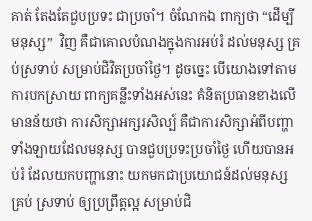គាត់ តែងតែជួបប្រទះ ជាប្រចាំ។ ចំណែកឯ ពាក្យថា “ដើម្បីមនុស្ស”  វិញ គឺជាគោលបំណងក្នុងការអប់រំ ដល់មនុស្ស គ្រប់ស្រទាប់ សម្រាប់ជិវិតប្រចាំថ្ងៃ។ ដូចច្នេះ បើយោងទៅតាមការបកស្រាយ ពាក្យគន្លឹះទាំងអស់នេះ គំនិតប្រធានខាងលើមានន័យថា ការសិក្សាអក្សរសិល្ប៍ គឺជាការសិក្សាអំពីបញ្ហាទាំងឡាយដែលមនុស្ស បានជួបប្រទះប្រចាំថ្ងៃ ហើយបានអប់រំ ដែលយកបញ្ហានោះ យកមកជាប្រយោជន៍ដល់មនុស្ស គ្រប់ ស្រទាប់ ឲ្យប្រព្រឹត្តល្អ សម្រាប់ជិ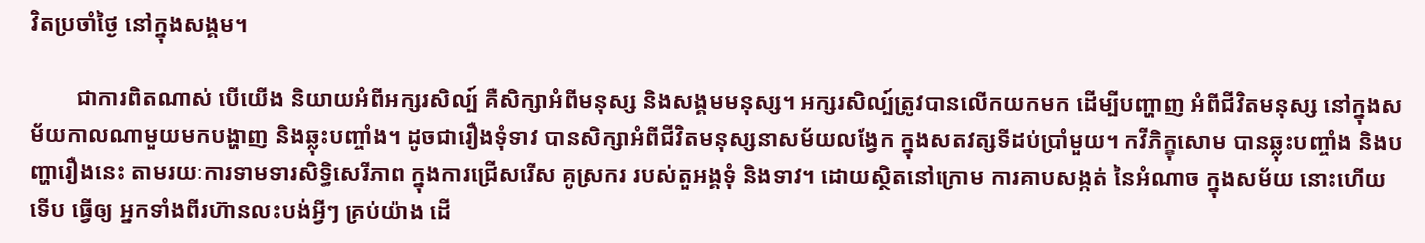វិតប្រចាំថ្ងៃ នៅក្នុងសង្គម។

        ជាការពិតណាស់ បើយើង និយាយអំពីអក្សរសិល្ប៍ គឺសិក្សាអំពីមនុស្ស និងសង្គមមនុស្ស។ អក្សរសិល្ប៍ត្រូវបានលើកយកមក ដើម្បីបញ្ហាញ អំពីជីវិតមនុស្ស នៅក្នុងសម័យកាលណាមួយមកបង្ហាញ និងឆ្លុះបញ្ចាំង។ ដូចជារឿងទុំទាវ បានសិក្សាអំពីជីវិតមនុស្សនាសម័យលង្វែក ក្នុងសតវត្សទីដប់ប្រាំមួយ។ កវីភិក្ខុសោម បានឆ្លុះបញ្ចាំង និងបញ្ហារឿងនេះ តាមរយៈការទាមទារសិទ្ធិសេរីភាព ក្នុងការជ្រើសរើស គូស្រករ របស់តួអង្គទុំ និងទាវ។ ដោយស្ថិតនៅក្រោម ការគាបសង្កត់ នៃអំណាច ក្នុងសម័យ នោះហើយ ទើប ធ្វើឲ្យ អ្នកទាំងពីរហ៊ានលះបង់អ្វីៗ គ្រប់យ៉ាង ដើ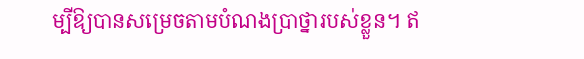ម្បីឱ្យបានសម្រេចតាមបំណងប្រាថ្នារបស់ខ្លួន។ ឥ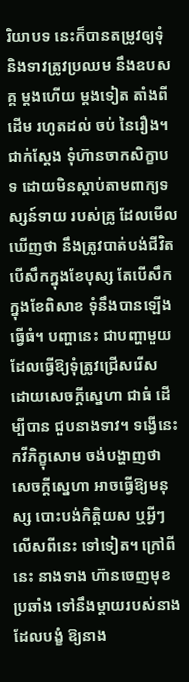រិយាបទ នេះក៏បានតម្រូវឲ្យទុំ និងទាវត្រូវប្រឈម នឹងឧបសគ្គ ម្តងហើយ ម្តងទៀត តាំងពីដើម រហូតដល់ ចប់ នៃរឿង។ ជាក់ស្តែង ទុំហ៊ានចាកសិក្ខាបទ ដោយមិនស្តាប់តាមពាក្យទស្សន៍ទាយ របស់គ្រូ ដែលមើល ឃើញថា នឹងត្រូវបាត់បង់ជីវិត បើសឹកក្នុងខែបុស្ស តែបើសឹកក្នុងខែពិសាខ ទុំនឹងបានឡើង ធ្វើធំ។ បញ្ហានេះ ជាបញ្ហាមួយ ដែលធ្វើឱ្យទុំត្រូវជ្រើសរើស ដោយសេចក្តីស្នេហា ជាធំ ដើម្បីបាន ជួបនាងទាវ។ ទង្វើនេះ កវីភិក្ខុសោម ចង់បង្ហាញថា សេចក្តីស្នេហា អាចធ្វើឱ្យមនុស្ស បោះបង់កិត្តិយស ឬអ្វីៗ លើសពីនេះ ទៅទៀត។ ក្រៅពីនេះ នាងទាង ហ៊ានចេញមុខប្រឆាំង ទៅនឹងម្តាយរបស់នាង ដែលបង្ខំ ឱ្យនាង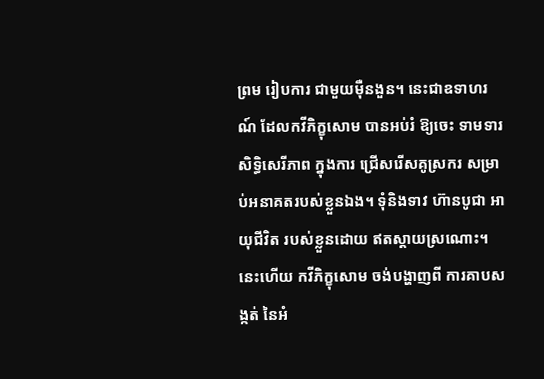ព្រម រៀបការ ជាមួយម៉ឺនងួន។ នេះជាឧទាហរណ៍ ដែលកវីភិក្ខុសោម បានអប់រំ ឱ្យចេះ ទាមទារ សិទ្ធិសេរីភាព ក្នុងការ ជ្រើសរើសគូស្រករ សម្រាប់អនាគតរបស់ខ្លួនឯង។ ទុំនិងទាវ ហ៊ានបូជា អាយុជីវិត របស់ខ្លួនដោយ ឥតស្តាយស្រណោះ។ នេះហើយ កវីភិក្ខុសោម ចង់បង្ហាញពី ការគាបសង្កត់ នៃអំ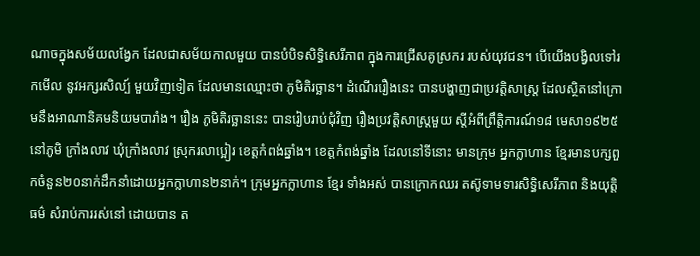ណាចក្នុងសម័យលង្វែក ដែលជាសម័យកាលមួយ បានបំបិទសិទ្ធិសេរីភាព ក្នុងការជ្រើសគូស្រករ របស់យុវជន។ បើយើងបង្វិលទៅរកមើល នូវអក្សរសិល្ប៍ មួយវិញទៀត ដែលមានឈ្មោះថា ភូមិតិរច្ឆាន។ ដំណើររឿងនេះ បានបង្ហាញជាប្រវត្តិសាស្រ្ត ដែលស្ថិតនៅក្រោមនឹងអាណានិគមនិយមបារាំង។ រឿង ភូមិតិរច្ឆាននេះ បានរៀបរាប់ជុំវិញ រឿងប្រវត្តិសាស្ត្រមួយ ស្តីអំពីព្រឹត្តិការណ៍១៨ មេសា១៩២៥ នៅភូមិ ក្រាំងលាវ ឃុំក្រាំងលាវ ស្រុករលាប្អៀរ ខេត្តកំពង់ឆ្នាំង។ ខេត្តកំពង់ឆ្នាំង ដែលនៅទីនោះ មានក្រុម អ្នកក្លាហាន ខ្មែរមានបក្សពួកចំនួន២០នាក់ដឹកនាំដោយអ្នកក្លាហាន២នាក់។ ក្រុមអ្នកក្លាហាន ខ្មែរ ទាំងអស់ បានក្រោកឈរ តស៊ូទាមទារសិទ្ធិសេរីភាព និងយុត្តិធម៌ សំរាប់ការរស់នៅ ដោយបាន ត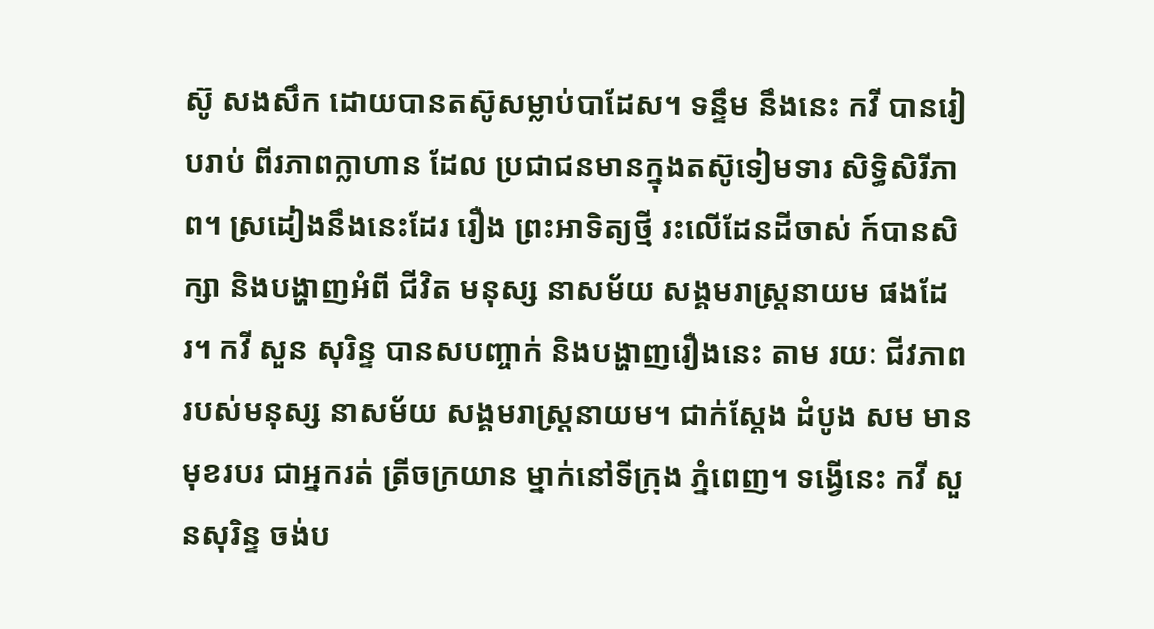ស៊ូ សងសឹក ដោយបានតស៊ូសម្លាប់បាដែស។ ទន្ទឹម នឹងនេះ កវី បានរៀបរាប់ ពីរភាពក្លាហាន ដែល ប្រជាជនមានក្នុងតស៊ូទៀមទារ សិទ្ធិសិរីភាព។ ស្រដៀងនឹងនេះដែរ រឿង ព្រះអាទិត្យថ្មី រះលើដែនដីចាស់ ក៍បានសិក្សា និងបង្ហាញអំពី ជីវិត មនុស្ស នាសម័យ សង្គមរាស្រ្តនាយម ផងដែរ។ កវី សួន សុរិន្ទ បានសបញ្ចាក់ និងបង្ហាញរឿងនេះ តាម រយៈ ជីវភាពរបស់មនុស្ស នាសម័យ សង្គមរាស្រ្តនាយម។ ជាក់ស្តែង ដំបូង សម មានមុខរបរ ជាអ្នករត់ ត្រីចក្រយាន ម្នាក់នៅទីក្រុង ភ្នំពេញ។ ទង្វើនេះ កវី សួនសុរិន្ទ ចង់ប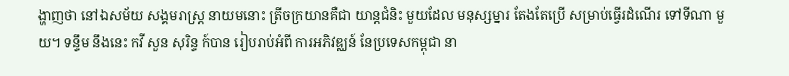ង្ហាញថា នៅឯសម័យ សង្គមរាស្រ្ត នាយមនោះ ត្រីចក្រយានគឺជា យាន្តជំនិះ មួយដែល មនុស្សម្នារ តែងតែប្រើ សម្រាប់ធ្វើរដំណើរ ទៅទីណា មួយ។ ទន្ទឹម នឹងនេះ កវី សួន សុរិន្ទ ក៍បាន រៀបរាប់អំពី ការអភិវឌ្ឈន៍ នែប្រទេសកម្ពុជា នា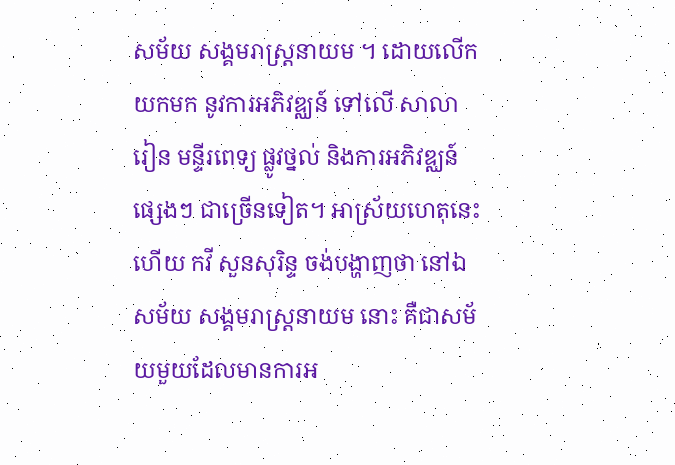សម័យ សង្គមរាស្រ្តនាយម ។ ដោយលើកយកមក នូវការអភិវឌ្ឈន៍ ទៅលើ សាលារៀន មន្ទីរពេទ្យ ផ្លូវថ្នល់ និងការអភិវឌ្ឈន៍ ផ្សេងៗ ជាច្រើនទៀត។ អាស្រ័យហេតុនេះហើយ កវី សួនសុរិន្ទ ចង់បង្ហាញថា នៅឯសម័យ សង្គមរាស្រ្តនាយម នោះ គឺជាសម័យមួយដែលមានការអ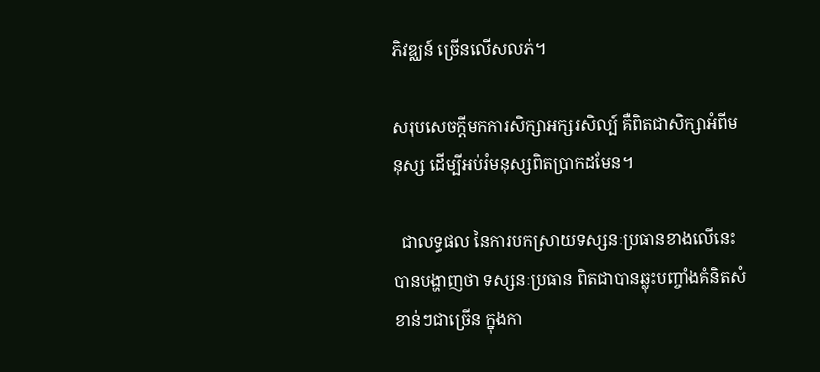ភិវឌ្ឈន៍ ច្រើនលើសលភ់។

សរុបសេចក្តីមកការសិក្សាអក្សរសិល្ប៍ គឺពិតជាសិក្សាអំពីមនុស្ស ដើម្បីអប់រំមនុស្សពិតប្រាកដមែន។

  ជាលទ្ធផល នៃការបកស្រាយទស្សនៈប្រធានខាងលើនេះ បានបង្ហាញថា ទស្សនៈប្រធាន ពិតជាបានឆ្លុះបញ្ចាំងគំនិតសំខាន់ៗជាច្រើន ក្នុងកា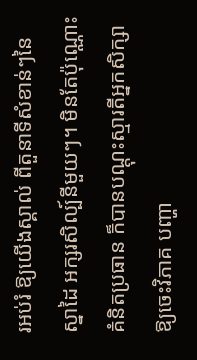រអប់រំ ឱ្យយើងស្គាល់ ពីតួនាទីសំខាន់ៗនៃ ស្នាដៃ អក្សរសិល្ប៍នីមួយៗ។ មិនតែប៉ុណ្ណោះ គំនិតប្រធាន ក៏បានបណ្តុះស្មារតីអ្នកសិក្សា ឱ្យចេះវិភាគ បញ្ហា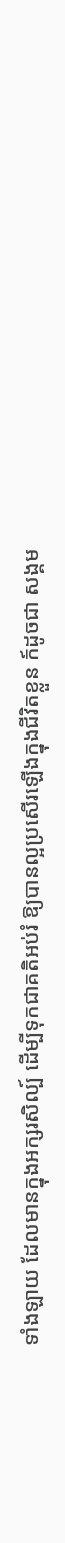ទាំងឡាយ ដែលមានក្នុងអក្សរសិល្ប៍ ដើម្បីទុកជាគតិអប់រំ ឱ្យបានល្អប្រសើរឡើងក្នុងជីវិតខ្លួន ក៍ដូចជា សង្គម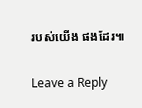របស់យើង ផងដែរ៕

Leave a Reply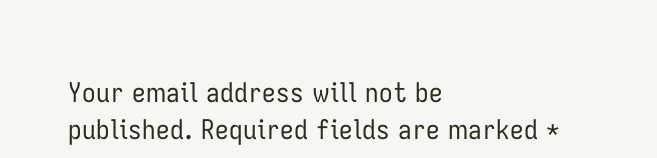Your email address will not be published. Required fields are marked *